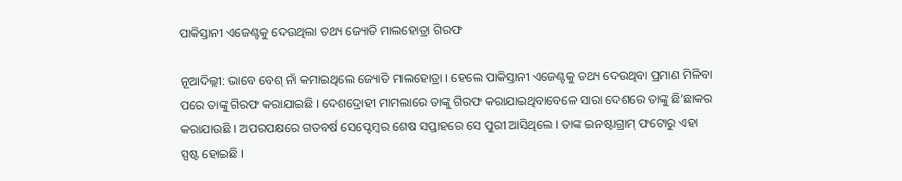ପାକିସ୍ତାନୀ ଏଜେଣ୍ଟକୁ ଦେଉଥିଲା ତଥ୍ୟ ଜ୍ୟୋତି ମାଲହୋତ୍ରା ଗିରଫ

ନୂଆଦିଲ୍ଲୀ: ଭାବେ ବେଶ୍ ନାଁ କମାଇଥିଲେ ଜ୍ୟୋତି ମାଲହୋତ୍ରା । ହେଲେ ପାକିସ୍ତାନୀ ଏଜେଣ୍ଟକୁ ତଥ୍ୟ ଦେଉଥିବା ପ୍ରମାଣ ମିଳିବା ପରେ ତାଙ୍କୁ ଗିରଫ କରାଯାଇଛି । ଦେଶଦ୍ରୋହୀ ମାମଲାରେ ତାଙ୍କୁ ଗିରଫ କରାଯାଇଥିବାବେଳେ ସାରା ଦେଶରେ ତାଙ୍କୁ ଛି’ଛାକର କରାଯାଉଛି । ଅପରପକ୍ଷରେ ଗତବର୍ଷ ସେପ୍ଟେମ୍ବର ଶେଷ ସପ୍ତାହରେ ସେ ପୁରୀ ଆସିଥିଲେ । ତାଙ୍କ ଇନଷ୍ଟାଗ୍ରାମ୍ ଫଟୋରୁ ଏହା ସ୍ପଷ୍ଟ ହୋଇଛି ।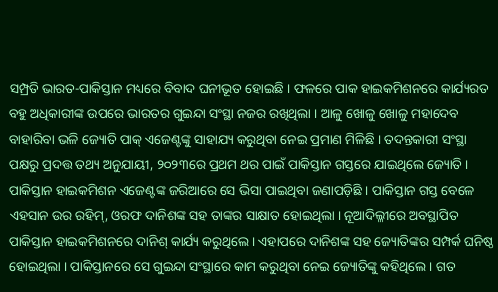ସମ୍ପ୍ରତି ଭାରତ-ପାକିସ୍ତାନ ମଧ୍ୟରେ ବିବାଦ ଘନୀଭୂତ ହୋଇଛି । ଫଳରେ ପାକ ହାଇକମିଶନରେ କାର୍ଯ୍ୟରତ ବହୁ ଅଧିକାରୀଙ୍କ ଉପରେ ଭାରତର ଗୁଇନ୍ଦା ସଂସ୍ଥା ନଜର ରଖିଥିଲା । ଆଳୁ ଖୋଳୁ ଖୋଳୁ ମହାଦେବ ବାହାରିବା ଭଳି ଜ୍ୟୋତି ପାକ୍ ଏଜେଣ୍ଟଙ୍କୁ ସାହାଯ୍ୟ କରୁଥିବା ନେଇ ପ୍ରମାଣ ମିଳିଛି । ତଦନ୍ତକାରୀ ସଂସ୍ଥା ପକ୍ଷରୁ ପ୍ରଦତ୍ତ ତଥ୍ୟ ଅନୁଯାୟୀ, ୨୦୨୩ରେ ପ୍ରଥମ ଥର ପାଇଁ ପାକିସ୍ତାନ ଗସ୍ତରେ ଯାଇଥିଲେ ଜ୍ୟୋତି । ପାକିସ୍ତାନ ହାଇକମିଶନ ଏଜେଣ୍ଟଙ୍କ ଜରିଆରେ ସେ ଭିସା ପାଇଥିବା ଜଣାପଡ଼ିଛି । ପାକିସ୍ତାନ ଗସ୍ତ ବେଳେ ଏହସାନ ଉର ରହିମ୍, ଓରଫ ଦାନିଶଙ୍କ ସହ ତାଙ୍କର ସାକ୍ଷାତ ହୋଇଥିଲା । ନୂଆଦିଲ୍ଳୀରେ ଅବସ୍ଥାପିତ ପାକିସ୍ତାନ ହାଇକମିଶନରେ ଦାନିଶ୍ କାର୍ଯ୍ୟ କରୁଥିଲେ । ଏହାପରେ ଦାନିଶଙ୍କ ସହ ଜ୍ୟୋତିଙ୍କର ସମ୍ପର୍କ ଘନିଷ୍ଠ ହୋଇଥିଲା । ପାକିସ୍ତାନରେ ସେ ଗୁଇନ୍ଦା ସଂସ୍ଥାରେ କାମ କରୁଥିବା ନେଇ ଜ୍ୟୋତିଙ୍କୁ କହିଥିଲେ । ଗତ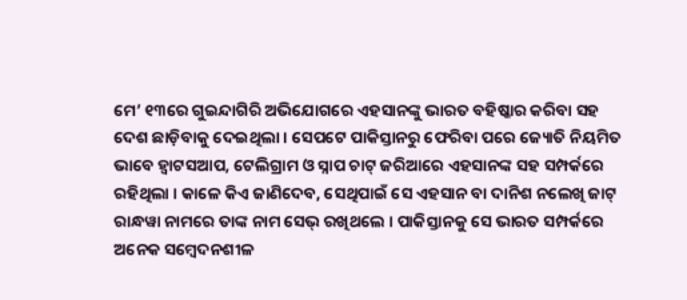ମେ’ ୧୩ରେ ଗୁଇନ୍ଦାଗିରି ଅଭିଯୋଗରେ ଏହସାନଙ୍କୁ ଭାରତ ବହିଷ୍କାର କରିବା ସହ ଦେଶ ଛାଡ଼ିବାକୁ ଦେଇଥିଲା । ସେପଟେ ପାକିସ୍ତାନରୁ ଫେରିବା ପରେ ଜ୍ୟୋତି ନିୟମିତ ଭାବେ ହ୍ୱାଟସଆପ, ଟେଲିଗ୍ରାମ ଓ ସ୍ନାପ ଚାଟ୍ ଜରିଆରେ ଏହସାନଙ୍କ ସହ ସମ୍ପର୍କରେ ରହିଥିଲା । କାଳେ କିଏ ଜାଣିଦେବ, ସେଥିପାଇଁ ସେ ଏହସାନ ବା ଦାନିଶ ନଲେଖି ଜାଟ୍ ରାନ୍ଧୱା ନାମରେ ତାଙ୍କ ନାମ ସେଭ୍ ରଖିଥଲେ । ପାକିସ୍ତାନକୁ ସେ ଭାରତ ସମ୍ପର୍କରେ ଅନେକ ସମ୍ବେଦନଶୀଳ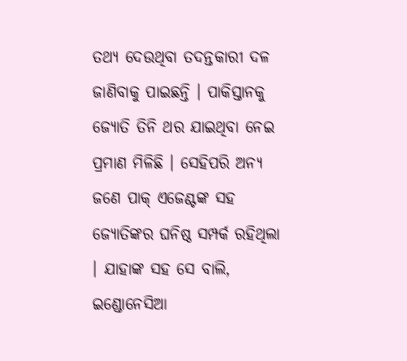ତଥ୍ୟ ଦେଉଥିବା ତଦନ୍ତକାରୀ ଦଳ ଜାଣିବାକୁ ପାଇଛନ୍ତି । ପାକିସ୍ତାନକୁ ଜ୍ୟୋତି ତିନି ଥର ଯାଇଥିବା ନେଇ ପ୍ରମାଣ ମିଳିଛି । ସେହିପରି ଅନ୍ୟ ଜଣେ ପାକ୍ ଏଜେଣ୍ଟଙ୍କ ସହ ଜ୍ୟୋତିଙ୍କର ଘନିଷ୍ଠ ସମ୍ପର୍କ ରହିଥିଲା । ଯାହାଙ୍କ ସହ ସେ ବାଲି, ଇଣ୍ଡୋନେସିଆ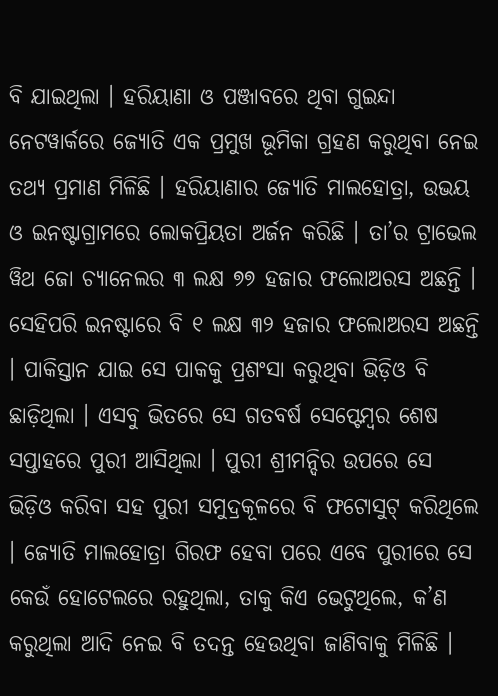ବି ଯାଇଥିଲା । ହରିୟାଣା ଓ ପଞ୍ଜାବରେ ଥିବା ଗୁଇନ୍ଦା ନେଟୱାର୍କରେ ଜ୍ୟୋତି ଏକ ପ୍ରମୁଖ ଭୂମିକା ଗ୍ରହଣ କରୁଥିବା ନେଇ ତଥ୍ୟ ପ୍ରମାଣ ମିଳିଛି । ହରିୟାଣାର ଜ୍ୟୋତି ମାଲହୋତ୍ରା, ଉଭୟ ଓ ଇନଷ୍ଟାଗ୍ରାମରେ ଲୋକପ୍ରିୟତା ଅର୍ଜନ କରିଛି । ତା’ର ଟ୍ରାଭେଲ ୱିଥ ଜୋ ଚ୍ୟାନେଲର ୩ ଲକ୍ଷ ୭୭ ହଜାର ଫଲୋଅରସ ଅଛନ୍ତି । ସେହିପରି ଇନଷ୍ଟାରେ ବି ୧ ଲକ୍ଷ ୩୨ ହଜାର ଫଲୋଅରସ ଅଛନ୍ତି । ପାକିସ୍ତାନ ଯାଇ ସେ ପାକକୁ ପ୍ରଶଂସା କରୁଥିବା ଭିଡ଼ିଓ ବି ଛାଡ଼ିଥିଲା । ଏସବୁ ଭିତରେ ସେ ଗତବର୍ଷ ସେପ୍ଟେମ୍ବର ଶେଷ ସପ୍ତାହରେ ପୁରୀ ଆସିଥିଲା । ପୁରୀ ଶ୍ରୀମନ୍ଦିର ଉପରେ ସେ ଭିଡ଼ିଓ କରିବା ସହ ପୁରୀ ସମୁଦ୍ରକୂଳରେ ବି ଫଟୋସୁଟ୍ କରିଥିଲେ । ଜ୍ୟୋତି ମାଲହୋତ୍ରା ଗିରଫ ହେବା ପରେ ଏବେ ପୁରୀରେ ସେ କେଉଁ ହୋଟେଲରେ ରହୁଥିଲା, ତାକୁ କିଏ ଭେଟୁଥିଲେ, କ’ଣ କରୁଥିଲା ଆଦି ନେଇ ବି ତଦନ୍ତ ହେଉଥିବା ଜାଣିବାକୁ ମିଳିଛି ।